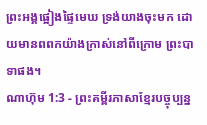ព្រះអង្គផ្អៀងផ្ទៃមេឃ ទ្រង់យាងចុះមក ដោយមានពពកយ៉ាងក្រាស់នៅពីក្រោម ព្រះបាទាផង។
ណាហ៊ុម 1:3 - ព្រះគម្ពីរភាសាខ្មែរបច្ចុប្បន្ន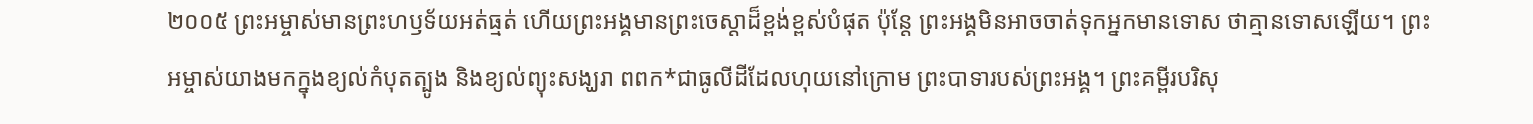២០០៥ ព្រះអម្ចាស់មានព្រះហឫទ័យអត់ធ្មត់ ហើយព្រះអង្គមានព្រះចេស្ដាដ៏ខ្ពង់ខ្ពស់បំផុត ប៉ុន្តែ ព្រះអង្គមិនអាចចាត់ទុកអ្នកមានទោស ថាគ្មានទោសឡើយ។ ព្រះអម្ចាស់យាងមកក្នុងខ្យល់កំបុតត្បូង និងខ្យល់ព្យុះសង្ឃរា ពពក*ជាធូលីដីដែលហុយនៅក្រោម ព្រះបាទារបស់ព្រះអង្គ។ ព្រះគម្ពីរបរិសុ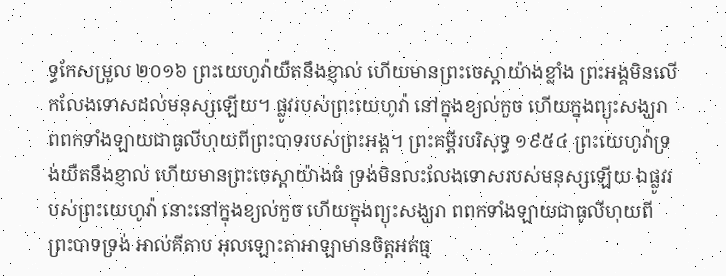ទ្ធកែសម្រួល ២០១៦ ព្រះយេហូវ៉ាយឺតនឹងខ្ញាល់ ហើយមានព្រះចេស្តាយ៉ាងខ្លាំង ព្រះអង្គមិនលើកលែងទោសដល់មនុស្សឡើយ។ ផ្លូវរបស់ព្រះយេហូវ៉ា នៅក្នុងខ្យល់កួច ហើយក្នុងព្យុះសង្ឃរា ពពកទាំងឡាយជាធូលីហុយពីព្រះបាទរបស់ព្រះអង្គ។ ព្រះគម្ពីរបរិសុទ្ធ ១៩៥៤ ព្រះយេហូវ៉ាទ្រង់យឺតនឹងខ្ញាល់ ហើយមានព្រះចេស្តាយ៉ាងធំ ទ្រង់មិនលះលែងទោសរបស់មនុស្សឡើយ ឯផ្លូវរបស់ព្រះយេហូវ៉ា នោះនៅក្នុងខ្យល់កួច ហើយក្នុងព្យុះសង្ឃរា ពពកទាំងឡាយជាធូលីហុយពីព្រះបាទទ្រង់ អាល់គីតាប អុលឡោះតាអាឡាមានចិត្តអត់ធ្ម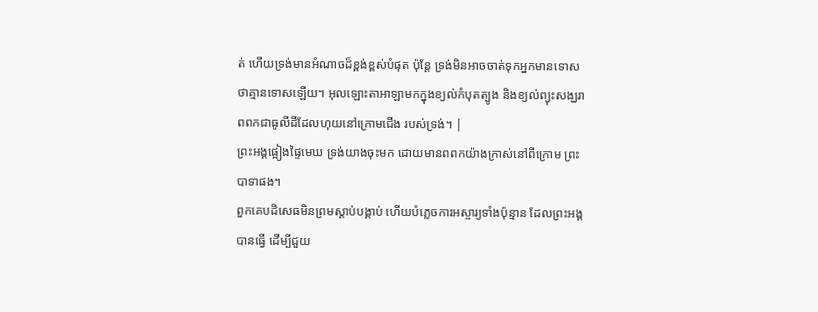ត់ ហើយទ្រង់មានអំណាចដ៏ខ្ពង់ខ្ពស់បំផុត ប៉ុន្តែ ទ្រង់មិនអាចចាត់ទុកអ្នកមានទោស ថាគ្មានទោសឡើយ។ អុលឡោះតាអាឡាមកក្នុងខ្យល់កំបុតត្បូង និងខ្យល់ព្យុះសង្ឃរា ពពកជាធូលីដីដែលហុយនៅក្រោមជើង របស់ទ្រង់។ |
ព្រះអង្គផ្អៀងផ្ទៃមេឃ ទ្រង់យាងចុះមក ដោយមានពពកយ៉ាងក្រាស់នៅពីក្រោម ព្រះបាទាផង។
ពួកគេបដិសេធមិនព្រមស្ដាប់បង្គាប់ ហើយបំភ្លេចការអស្ចារ្យទាំងប៉ុន្មាន ដែលព្រះអង្គបានធ្វើ ដើម្បីជួយ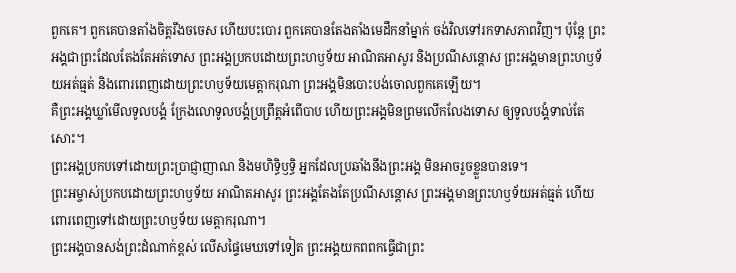ពួកគេ។ ពួកគេបានតាំងចិត្តរឹងចចេស ហើយបះបោរ ពួកគេបានតែងតាំងមេដឹកនាំម្នាក់ ចង់វិលទៅរកទាសភាពវិញ។ ប៉ុន្តែ ព្រះអង្គជាព្រះដែលតែងតែអត់ទោស ព្រះអង្គប្រកបដោយព្រះហឫទ័យ អាណិតអាសូរ និងប្រណីសន្ដោស ព្រះអង្គមានព្រះហឫទ័យអត់ធ្មត់ និងពោរពេញដោយព្រះហឫទ័យមេត្តាករុណា ព្រះអង្គមិនបោះបង់ចោលពួកគេឡើយ។
គឺព្រះអង្គឃ្លាំមើលទូលបង្គំ ក្រែងលោទូលបង្គំប្រព្រឹត្តអំពើបាប ហើយព្រះអង្គមិនព្រមលើកលែងទោស ឲ្យទូលបង្គំទាល់តែសោះ។
ព្រះអង្គប្រកបទៅដោយព្រះប្រាជ្ញាញាណ និងមហិទ្ធិឫទ្ធិ អ្នកដែលប្រឆាំងនឹងព្រះអង្គ មិនអាចរួចខ្លួនបានទេ។
ព្រះអម្ចាស់ប្រកបដោយព្រះហឫទ័យ អាណិតអាសូរ ព្រះអង្គតែងតែប្រណីសន្ដោស ព្រះអង្គមានព្រះហឫទ័យអត់ធ្មត់ ហើយពោរពេញទៅដោយព្រះហឫទ័យ មេត្តាករុណា។
ព្រះអង្គបានសង់ព្រះដំណាក់ខ្ពស់ លើសផ្ទៃមេឃទៅទៀត ព្រះអង្គយកពពកធ្វើជាព្រះ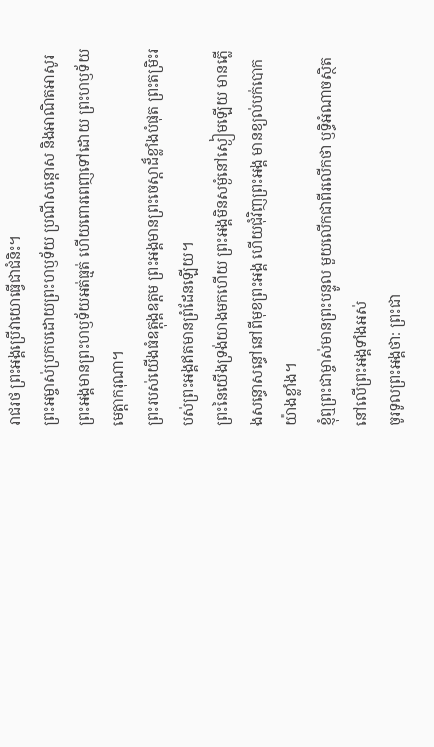រាជរថ ព្រះអង្គប្រើវាយោធ្វើជាជំនិះ។
ព្រះអម្ចាស់ប្រកបដោយព្រះហឫទ័យ ប្រណីសន្ដោស និងអាណិតអាសូរ ព្រះអង្គមានព្រះហឫទ័យអត់ធ្មត់ ហើយពោរពេញទៅដោយ ព្រះហឫទ័យមេត្តាករុណា។
ព្រះរបស់យើងធំឧត្ដុង្គឧត្ដម ព្រះអង្គមានព្រះចេស្ដាដ៏ខ្លាំងបំផុត ព្រះតម្រិះរបស់ព្រះអង្គឥតមានព្រំដែនឡើយ។
ព្រះនៃយើងទ្រង់យាងមកហើយ ព្រះអង្គមិនសម្ងំនៅស្ងៀមឡើយ មានភ្លើងសន្ធោសន្ធៅនៅពីមុខព្រះអង្គ ហើយជុំវិញព្រះអង្គ មានខ្យល់បក់បោកយ៉ាងខ្លាំង។
ខ្ញុំឮព្រះជាម្ចាស់មានព្រះបន្ទូល មួយលើកជាពីរលើកថា ឫទ្ធិអំណាចស្ថិតនៅលើព្រះអង្គទាំងអស់
ចូរទូលព្រះអង្គថា: ព្រះជា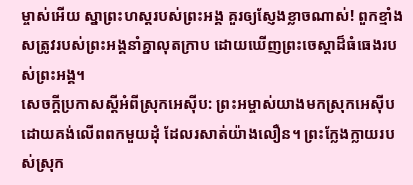ម្ចាស់អើយ ស្នាព្រះហស្ដរបស់ព្រះអង្គ គួរឲ្យស្ញែងខ្លាចណាស់! ពួកខ្មាំងសត្រូវរបស់ព្រះអង្គនាំគ្នាលុតក្រាប ដោយឃើញព្រះចេស្ដាដ៏ធំធេងរបស់ព្រះអង្គ។
សេចក្ដីប្រកាសស្ដីអំពីស្រុកអេស៊ីប: ព្រះអម្ចាស់យាងមកស្រុកអេស៊ីប ដោយគង់លើពពកមួយដុំ ដែលរសាត់យ៉ាងលឿន។ ព្រះក្លែងក្លាយរបស់ស្រុក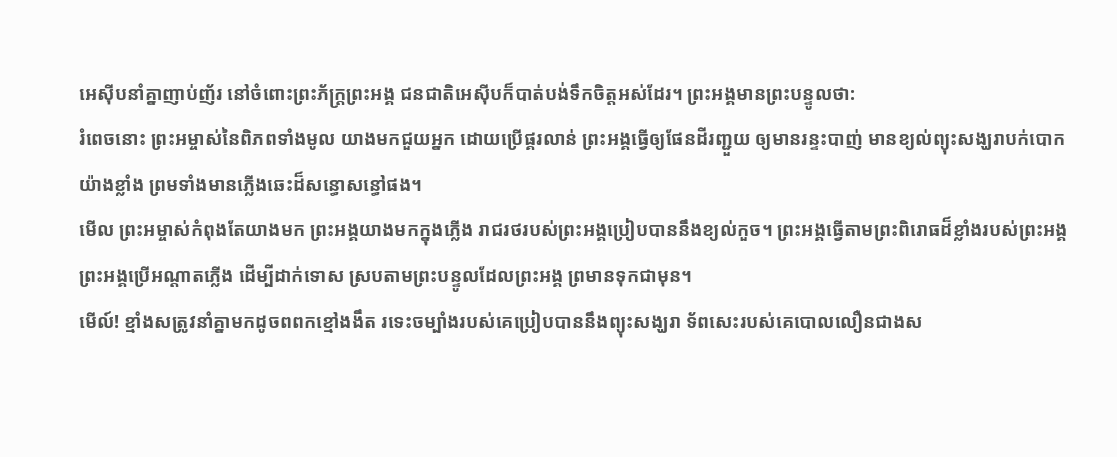អេស៊ីបនាំគ្នាញាប់ញ័រ នៅចំពោះព្រះភ័ក្ត្រព្រះអង្គ ជនជាតិអេស៊ីបក៏បាត់បង់ទឹកចិត្តអស់ដែរ។ ព្រះអង្គមានព្រះបន្ទូលថា:
រំពេចនោះ ព្រះអម្ចាស់នៃពិភពទាំងមូល យាងមកជួយអ្នក ដោយប្រើផ្គរលាន់ ព្រះអង្គធ្វើឲ្យផែនដីរញ្ជួយ ឲ្យមានរន្ទះបាញ់ មានខ្យល់ព្យុះសង្ឃរាបក់បោកយ៉ាងខ្លាំង ព្រមទាំងមានភ្លើងឆេះដ៏សន្ធោសន្ធៅផង។
មើល ព្រះអម្ចាស់កំពុងតែយាងមក ព្រះអង្គយាងមកក្នុងភ្លើង រាជរថរបស់ព្រះអង្គប្រៀបបាននឹងខ្យល់កួច។ ព្រះអង្គធ្វើតាមព្រះពិរោធដ៏ខ្លាំងរបស់ព្រះអង្គ ព្រះអង្គប្រើអណ្ដាតភ្លើង ដើម្បីដាក់ទោស ស្របតាមព្រះបន្ទូលដែលព្រះអង្គ ព្រមានទុកជាមុន។
មើល៍! ខ្មាំងសត្រូវនាំគ្នាមកដូចពពកខ្មៅងងឹត រទេះចម្បាំងរបស់គេប្រៀបបាននឹងព្យុះសង្ឃរា ទ័ពសេះរបស់គេបោលលឿនជាងស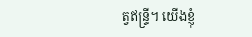ត្វឥន្ទ្រី។ យើងខ្ញុំ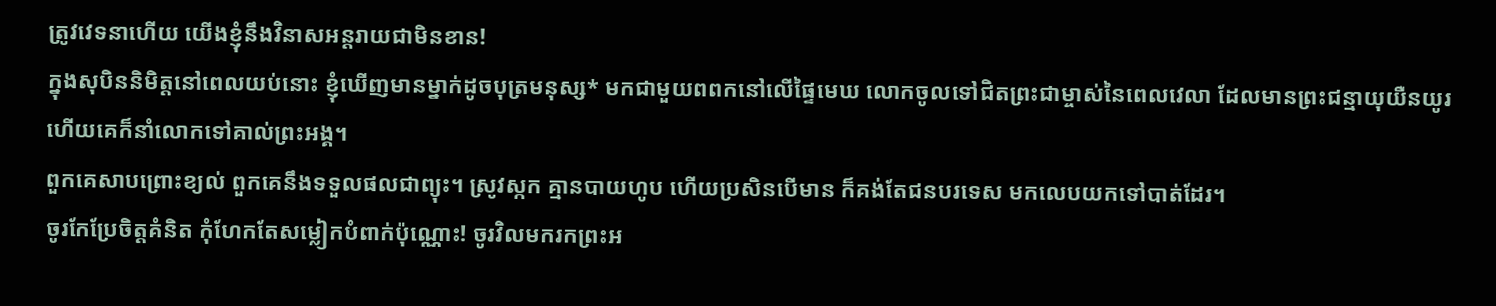ត្រូវវេទនាហើយ យើងខ្ញុំនឹងវិនាសអន្តរាយជាមិនខាន!
ក្នុងសុបិននិមិត្តនៅពេលយប់នោះ ខ្ញុំឃើញមានម្នាក់ដូចបុត្រមនុស្ស* មកជាមួយពពកនៅលើផ្ទៃមេឃ លោកចូលទៅជិតព្រះជាម្ចាស់នៃពេលវេលា ដែលមានព្រះជន្មាយុយឺនយូរ ហើយគេក៏នាំលោកទៅគាល់ព្រះអង្គ។
ពួកគេសាបព្រោះខ្យល់ ពួកគេនឹងទទួលផលជាព្យុះ។ ស្រូវស្កក គ្មានបាយហូប ហើយប្រសិនបើមាន ក៏គង់តែជនបរទេស មកលេបយកទៅបាត់ដែរ។
ចូរកែប្រែចិត្តគំនិត កុំហែកតែសម្លៀកបំពាក់ប៉ុណ្ណោះ! ចូរវិលមករកព្រះអ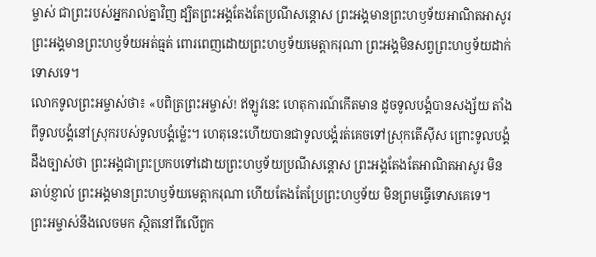ម្ចាស់ ជាព្រះរបស់អ្នករាល់គ្នាវិញ ដ្បិតព្រះអង្គតែងតែប្រណីសន្ដោស ព្រះអង្គមានព្រះហឫទ័យអាណិតអាសូរ ព្រះអង្គមានព្រះហឫទ័យអត់ធ្មត់ ពោរពេញដោយព្រះហឫទ័យមេត្តាករុណា ព្រះអង្គមិនសព្វព្រះហឫទ័យដាក់ទោសទេ។
លោកទូលព្រះអម្ចាស់ថា៖ «បពិត្រព្រះអម្ចាស់! ឥឡូវនេះ ហេតុការណ៍កើតមាន ដូចទូលបង្គំបានសង្ស័យ តាំងពីទូលបង្គំនៅស្រុករបស់ទូលបង្គំម៉្លេះ។ ហេតុនេះហើយបានជាទូលបង្គំរត់គេចទៅស្រុកតើស៊ីស ព្រោះទូលបង្គំដឹងច្បាស់ថា ព្រះអង្គជាព្រះប្រកបទៅដោយព្រះហឫទ័យប្រណីសន្ដោស ព្រះអង្គតែងតែអាណិតអាសូរ មិនឆាប់ខ្ញាល់ ព្រះអង្គមានព្រះហឫទ័យមេត្តាករុណា ហើយតែងតែប្រែព្រះហឫទ័យ មិនព្រមធ្វើទោសគេទេ។
ព្រះអម្ចាស់នឹងលេចមក ស្ថិតនៅពីលើពួក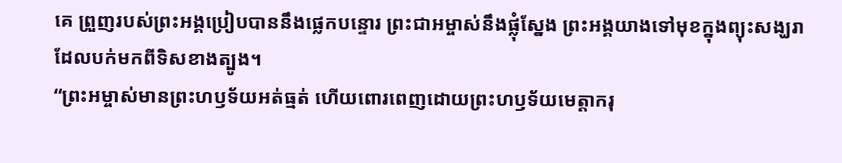គេ ព្រួញរបស់ព្រះអង្គប្រៀបបាននឹងផ្លេកបន្ទោរ ព្រះជាអម្ចាស់នឹងផ្លុំស្នែង ព្រះអង្គយាងទៅមុខក្នុងព្យុះសង្ឃរា ដែលបក់មកពីទិសខាងត្បូង។
“ព្រះអម្ចាស់មានព្រះហឫទ័យអត់ធ្មត់ ហើយពោរពេញដោយព្រះហឫទ័យមេត្តាករុ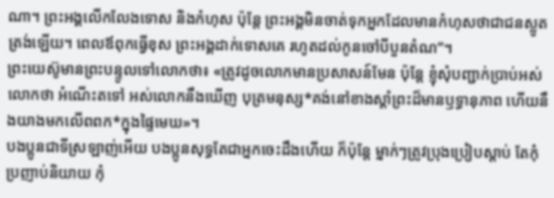ណា។ ព្រះអង្គលើកលែងទោស និងកំហុស ប៉ុន្តែ ព្រះអង្គមិនចាត់ទុកអ្នកដែលមានកំហុសថាជាជនស្លូតត្រង់ឡើយ។ ពេលឪពុកធ្វើខុស ព្រះអង្គដាក់ទោសគេ រហូតដល់កូនចៅបីបួនតំណ”។
ព្រះយេស៊ូមានព្រះបន្ទូលទៅលោកថា៖ «ត្រូវដូចលោកមានប្រសាសន៍មែន ប៉ុន្តែ ខ្ញុំសុំបញ្ជាក់ប្រាប់អស់លោកថា អំណើះតទៅ អស់លោកនឹងឃើញ បុត្រមនុស្ស*គង់នៅខាងស្ដាំព្រះដ៏មានឫទ្ធានុភាព ហើយនឹងយាងមកលើពពក*ក្នុងផ្ទៃមេឃ»។
បងប្អូនជាទីស្រឡាញ់អើយ បងប្អូនសុទ្ធតែជាអ្នកចេះដឹងហើយ ក៏ប៉ុន្តែ ម្នាក់ៗត្រូវប្រុងប្រៀបស្ដាប់ តែកុំប្រញាប់និយាយ កុំ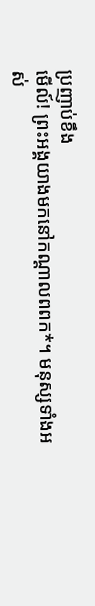ប្រញាប់ខឹង
មើល៍! ព្រះអង្គយាងមកនៅកណ្ដាលពពក*។ មនុស្សទាំងអស់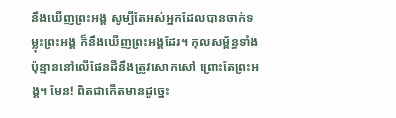នឹងឃើញព្រះអង្គ សូម្បីតែអស់អ្នកដែលបានចាក់ទម្លុះព្រះអង្គ ក៏នឹងឃើញព្រះអង្គដែរ។ កុលសម្ព័ន្ធទាំងប៉ុន្មាននៅលើផែនដីនឹងត្រូវសោកសៅ ព្រោះតែព្រះអង្គ។ មែន! ពិតជាកើតមានដូច្នេះ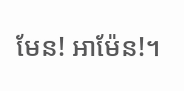មែន! អាម៉ែន!។